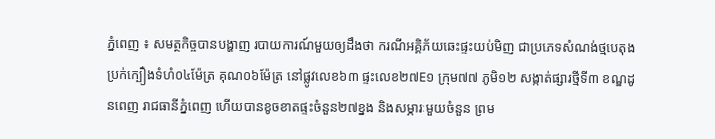ភ្នំពេញ ៖ សមត្ថកិច្ចបានបង្ហាញ របាយការណ៍មួយឲ្យដឹងថា ករណីអគ្គិភ័យឆេះផ្ទះយប់មិញ ជាប្រភេទសំណង់ថ្មបេតុង ប្រក់ក្បឿងទំហំ០៤ម៉ែត្រ គុណ០៦ម៉ែត្រ នៅផ្លូវលេខ៦៣ ផ្ទះលេខ២៧E១ ក្រុម៧៧ ភូមិ១២ សង្កាត់ផ្សារថី្មទី៣ ខណ្ឌដូនពេញ រាជធានីភ្នំពេញ ហើយបានខូចខាតផ្ទះចំនួន២៧ខ្នង និងសម្ភារៈមួយចំនួន ព្រម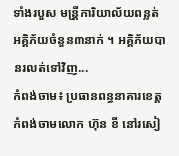ទាំងរបួស មន្រី្តការិយាល័យពន្លត់ អគ្គិភ័យចំនួន៣នាក់ ។ អគ្គិភ័យបានរលត់ទៅវិញ...
កំពង់ចាម៖ ប្រធានពន្ធនាគារខេត្តកំពង់ចាមលោក ហ៊ុន ខី នៅរសៀ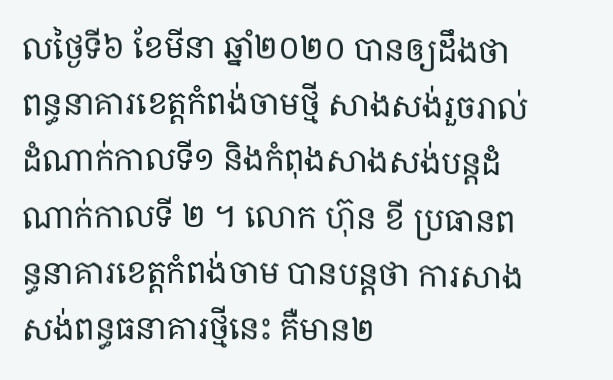លថ្ងៃទី៦ ខែមីនា ឆ្នាំ២០២០ បានឲ្យដឹងថា ពន្ធនាគារខេត្តកំពង់ចាមថ្មី សាងសង់រួចរាល់ដំណាក់កាលទី១ និងកំពុងសាងសង់បន្តដំណាក់កាលទី ២ ។ លោក ហ៊ុន ខី ប្រធានពន្ធនាគារខេត្តកំពង់ចាម បានបន្តថា ការសាងសង់ពន្ធធនាគារថ្មីនេះ គឺមាន២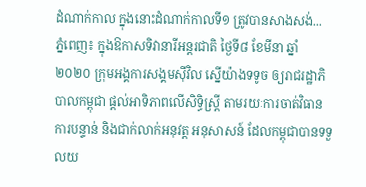ដំណាក់កាល ក្នុងនោះដំណាក់កាលទី១ ត្រូវបានសាងសង់...
ភ្នំពេញ៖ ក្នុងឱកាសទិវានារីអន្តរជាតិ ថ្ងៃទី៨ ខែមីនា ឆ្នាំ២០២០ ក្រុមអង្គការសង្គមស៊ីវិល ស្នើយ៉ាងទទូច ឲ្យរាជរដ្ឋាភិបាលកម្ពុជា ផ្តល់អាទិភាពលើសិទ្ធិស្ត្រី តាមរយៈការចាត់វិធានការបន្ទាន់ និងជាក់លាក់អនុវត្ត អនុសាសន៍ ដែលកម្ពុជាបានទទួលយ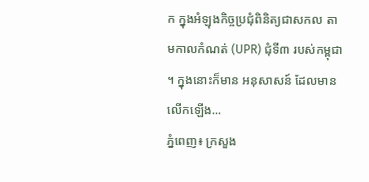ក ក្នុងអំឡុងកិច្ចប្រជុំពិនិត្យជាសកល តាមកាលកំណត់ (UPR) ជុំទី៣ របស់កម្ពុជា ។ ក្នុងនោះក៏មាន អនុសាសន៍ ដែលមានលើកឡើង...
ភ្នំពេញ៖ ក្រសួង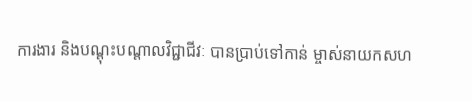ការងារ និងបណ្ដុះបណ្ដាលវិជ្ជាជីវៈ បានប្រាប់ទៅកាន់ ម្ចាស់នាយកសហ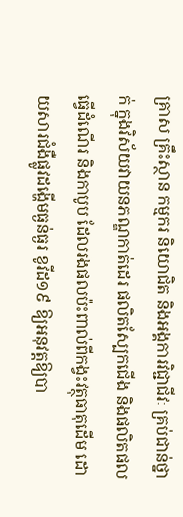គ្រាស គ្រឹះស្ថាន កម្មករ និយោជិត និងអង្គការវិជ្ជាជីវៈ គ្រប់ជាន់ថ្នាក់ ក្នុងវិស័យវាយនភណ្ឌកាត់ដេរ ផលិតស្បែកជើង និងផលិតផលធ្វើដំណើរ និងកាបូប ដែលរងផលប៉ះពាល់ពីកង្វះវត្ថុធាតុដើម ដោយសារជំងឺផ្លូវដង្ហើមធ្ងន់ធ្ងរ ខូវីដ១៩ ឱ្យអនុវត្តឱ្យបា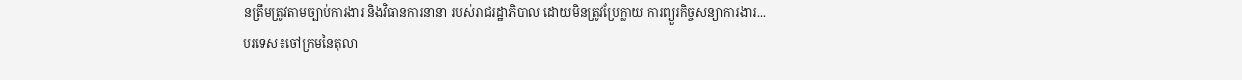នត្រឹមត្រូវតាមច្បាប់ការងារ និងវិធានការនានា របស់រាជរដ្ឋាភិបាល ដោយមិនត្រូវប្រែក្លាយ ការព្យួរកិច្ចសន្យាការងារ...
បរទេស៖ចៅក្រមនៃតុលា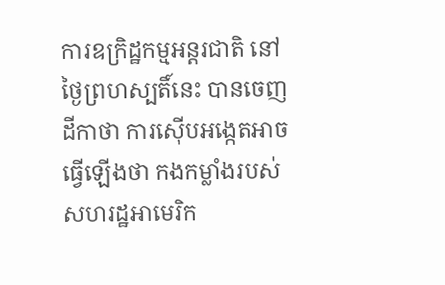ការឧក្រិដ្ឋកម្មអន្តរជាតិ នៅថ្ងៃព្រហស្បតិ៍នេះ បានចេញដីកាថា ការស៊ើបអង្កេតអាចធ្វើឡើងថា កងកម្លាំងរបស់សហរដ្ឋអាមេរិក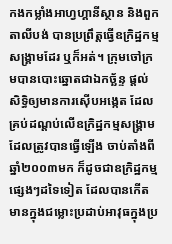កងកម្លាំងអាហ្វហ្គានីស្ថាន និងពួកតាលីបង់ បានប្រព្រឹត្តធ្វើឧក្រិដ្ឋកម្មសង្គ្រាមដែរ ឬក៏អត់។ ក្រុមចៅក្រមបានបោះឆ្នោតជាឯកច្ឆ័ន្ទ ផ្តល់សិទ្ធិឲ្យមានការស៊ើបអង្កេត ដែលគ្រប់ដណ្ដប់លើឧក្រិដ្ឋកម្មសង្គ្រាម ដែលត្រូវបានធ្វើឡើង ចាប់តាំងពីឆ្នាំ២០០៣មក ក៏ដូចជាឧក្រិដ្ឋកម្មផ្សេងៗដទៃទៀត ដែលបានកើតមានក្នុងជម្លោះប្រដាប់អាវុធក្នុងប្រ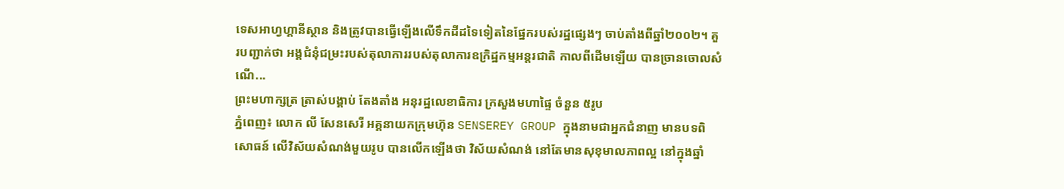ទេសអាហ្វហ្គានីស្ថាន និងត្រូវបានធ្វើឡើងលើទឹកដីដទៃទៀតនៃផ្នែករបស់រដ្ឋផ្សេងៗ ចាប់តាំងពីឆ្នាំ២០០២។ គួរបញ្ជាក់ថា អង្គជំនុំជម្រះរបស់តុលាការរបស់តុលាការឧក្រិដ្ឋកម្មអន្តរជាតិ កាលពីដើមឡើយ បានច្រានចោលសំណើ...
ព្រះមហាក្សត្រ ត្រាស់បង្គាប់ តែងតាំង អនុរដ្ឋលេខាធិការ ក្រសួងមហាផ្ទៃ ចំនួន ៥រូប
ភ្នំពេញ៖ លោក លី សែនសេរី អគ្គនាយកក្រុមហ៊ុន SENSEREY GROUP ក្នុងនាមជាអ្នកជំនាញ មានបទពិសោធន៍ លើវិស័យសំណង់មួយរូប បានលើកឡើងថា វិស័យសំណង់ នៅតែមានសុខុមាលភាពល្អ នៅក្នុងឆ្នាំ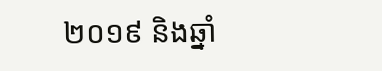២០១៩ និងឆ្នាំ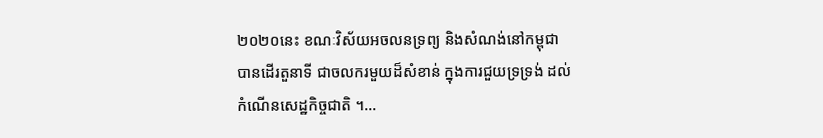២០២០នេះ ខណៈវិស័យអចលនទ្រព្យ និងសំណង់នៅកម្ពុជា បានដើរតួនាទី ជាចលករមួយដ៏សំខាន់ ក្នុងការជួយទ្រទ្រង់ ដល់កំណើនសេដ្ឋកិច្ចជាតិ ។...